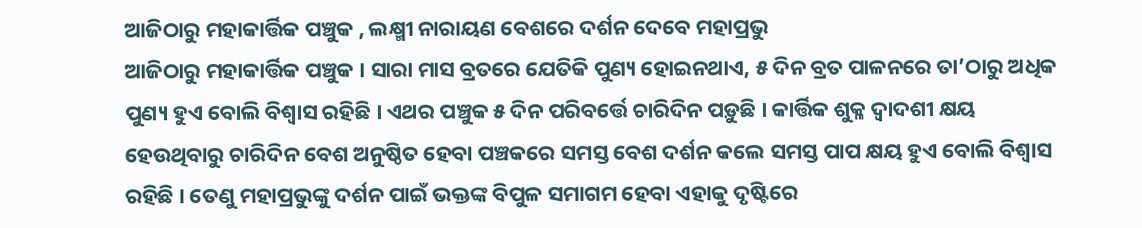ଆଜିଠାରୁ ମହାକାର୍ତ୍ତିକ ପଞ୍ଚୁକ , ଲକ୍ଷ୍ମୀ ନାରାୟଣ ବେଶରେ ଦର୍ଶନ ଦେବେ ମହାପ୍ରଭୁ
ଆଜିଠାରୁ ମହାକାର୍ତ୍ତିକ ପଞ୍ଚୁକ । ସାରା ମାସ ବ୍ରତରେ ଯେତିକି ପୁଣ୍ୟ ହୋଇନଥାଏ, ୫ ଦିନ ବ୍ରତ ପାଳନରେ ତା’ଠାରୁ ଅଧିକ ପୁଣ୍ୟ ହୁଏ ବୋଲି ବିଶ୍ବାସ ରହିଛି । ଏଥର ପଞ୍ଚୁକ ୫ ଦିନ ପରିବର୍ତ୍ତେ ଚାରିଦିନ ପଡ଼ୁଛି । କାର୍ତ୍ତିକ ଶୁକ୍ଳ ଦ୍ଵାଦଶୀ କ୍ଷୟ ହେଉଥିବାରୁ ଚାରିଦିନ ବେଶ ଅନୁଷ୍ଠିତ ହେବା ପଞ୍ଚକରେ ସମସ୍ତ ବେଶ ଦର୍ଶନ କଲେ ସମସ୍ତ ପାପ କ୍ଷୟ ହୁଏ ବୋଲି ବିଶ୍ବାସ ରହିଛି । ତେଣୁ ମହାପ୍ରଭୁଙ୍କୁ ଦର୍ଶନ ପାଇଁ ଭକ୍ତଙ୍କ ବିପୁଳ ସମାଗମ ହେବା ଏହାକୁ ଦୃଷ୍ଟିରେ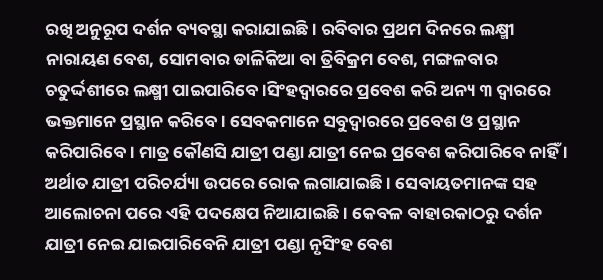ରଖି ଅନୁରୂପ ଦର୍ଶନ ବ୍ୟବସ୍ଥା କରାଯାଇଛି । ରବିବାର ପ୍ରଥମ ଦିନରେ ଲକ୍ଷ୍ମୀ ନାରାୟଣ ବେଶ, ସୋମବାର ଡାଳିକିଆ ବା ତ୍ରିବିକ୍ରମ ବେଶ, ମଙ୍ଗଳବାର ଚତୁର୍ଦ୍ଦଶୀରେ ଲକ୍ଷ୍ମୀ ପାଇପାରିବେ ।ସିଂହଦ୍ଵାରରେ ପ୍ରବେଶ କରି ଅନ୍ୟ ୩ ଦ୍ବାରରେ ଭକ୍ତମାନେ ପ୍ରସ୍ଥାନ କରିବେ । ସେବକମାନେ ସବୁଦ୍ଵାରରେ ପ୍ରବେଶ ଓ ପ୍ରସ୍ଥାନ କରିପାରିବେ। ମାତ୍ର କୌଣସି ଯାତ୍ରୀ ପଣ୍ଡା ଯାତ୍ରୀ ନେଇ ପ୍ରବେଶ କରିପାରିବେ ନାହିଁ । ଅର୍ଥାତ ଯାତ୍ରୀ ପରିଚର୍ଯ୍ୟା ଉପରେ ରୋକ ଲଗାଯାଇଛି । ସେବାୟତମାନଙ୍କ ସହ ଆଲୋଚନା ପରେ ଏହି ପଦକ୍ଷେପ ନିଆଯାଇଛି । କେବଳ ବାହାରକାଠରୁ ଦର୍ଶନ ଯାତ୍ରୀ ନେଇ ଯାଇପାରିବେନି ଯାତ୍ରୀ ପଣ୍ଡା ନୃସିଂହ ବେଶ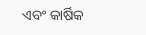ଏବଂ କାର୍ଷିକ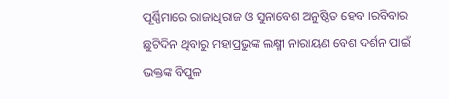ପୂର୍ଣ୍ଣିମାରେ ରାଜାଧିରାଜ ଓ ସୁନାବେଶ ଅନୁଷ୍ଠିତ ହେବ ।ରବିବାର ଛୁଟିଦିନ ଥିବାରୁ ମହାପ୍ରଭୁଙ୍କ ଲକ୍ଷ୍ମୀ ନାରାୟଣ ବେଶ ଦର୍ଶନ ପାଇଁ ଭକ୍ତଙ୍କ ବିପୁଳ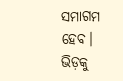ସମାଗମ ହେବ। ଭିଡ଼କୁ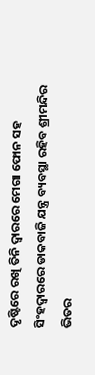ଦୃଷ୍ଟିରେ ରଖି ତିନି ଦ୍ବାରରେ ମେଗା ଫୋନ ସହ ସିଂହଦ୍ବାରରେ ଡାକବାଜି ଯନ୍ତ୍ର ବ୍ୟବସ୍ଥା ରହିବ ଶ୍ରୀମନ୍ଦିର ଭିତର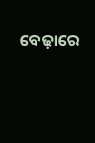ବେଢ଼ାରେ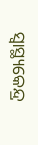ସ୍ବାସ୍ଥ୍ୟକେନ୍ଦ୍ର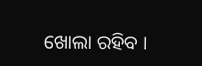ଖୋଲା ରହିବ ।